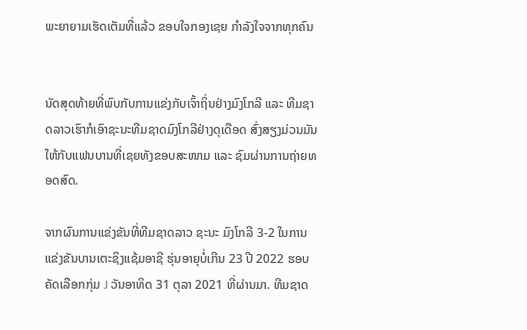ພະຍາຍາມເຮັດເຕັມທີ່ແລ້ວ ຂອບໃຈກອງເຊຍ ກຳລັງໃຈຈາກທຸກຄົນ


ນັດສຸດທ້າຍທີ່ພົບກັບການແຂ່ງກັບເຈົ້າຖິ່ນຢ່າງມົງໂກລີ ແລະ ທີມຊາດລາວເຮົາກໍເອົາຊະນະທີມຊາດມົງໂກລີຢ່າງດຸເດືອດ ສົ່ງສຽງມ່ວນມັນໃຫ້ກັບແຟນບານທີ່ເຊຍທັງຂອບສະໜາມ ແລະ ຊົມຜ່ານການຖ່າຍທອດສົດ.

ຈາກຜົນການແຂ່ງຂັນທີ່ທີມຊາດລາວ ຊະນະ ມົງໂກລີ 3-2 ໃນການແຂ່ງຂັນບານເຕະຊິງແຊ້ມອາຊີ ຮຸ່ນອາຍຸບໍ່ເກີນ 23 ປີ 2022 ຮອບຄັດເລືອກກຸ່ມ J ວັນອາທິດ 31 ຕຸລາ 2021 ທີ່ຜ່ານມາ. ທີມຊາດ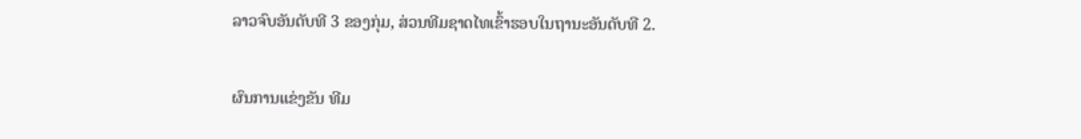ລາວຈົບອັນດັບທີ 3 ຂອງກຸ່ມ, ສ່ວນທີມຊາດໄທເຂົ້າຮອບໃນຖານະອັນດັບທີ 2.

ຜົນການແຂ່ງຂັນ ທີມ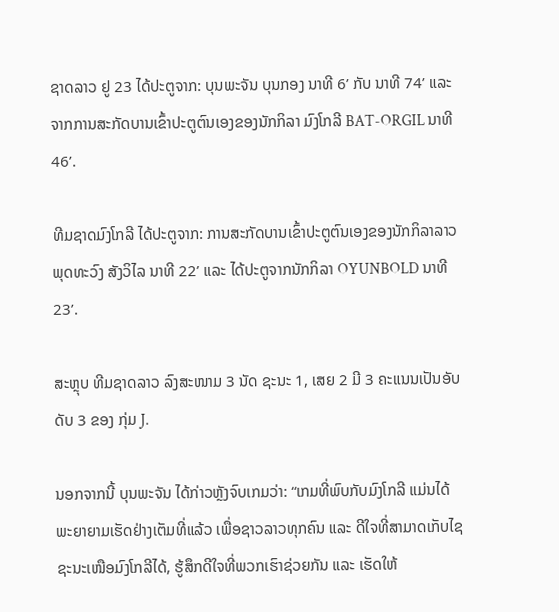ຊາດລາວ ຢູ 23 ໄດ້ປະຕູຈາກ: ບຸນພະຈັນ ບຸນກອງ ນາທີ 6’ ກັບ ນາທີ 74’ ແລະ ຈາກການສະກັດບານເຂົ້າປະຕູຕົນເອງຂອງນັກກິລາ ມົງໂກລີ BAT-ORGIL ນາທີ 46’.

ທີມຊາດມົງໂກລີ ໄດ້ປະຕູຈາກ: ການສະກັດບານເຂົ້າປະຕູຕົນເອງຂອງນັກກິລາລາວ ພຸດທະວົງ ສັງວິໄລ ນາທີ 22’ ແລະ ໄດ້ປະຕູຈາກນັກກິລາ OYUNBOLD ນາທີ 23’.

ສະຫຼຸບ ທີມຊາດລາວ ລົງສະໜາມ 3 ນັດ ຊະນະ 1, ເສຍ 2 ມີ 3 ຄະແນນເປັນອັບດັບ 3 ຂອງ ກຸ່ມ J.

ນອກຈາກນີ້ ບຸນພະຈັນ ໄດ້ກ່າວຫຼັງຈົບເກມວ່າ: “ເກມທີ່ພົບກັບມົງໂກລີ ແມ່ນໄດ້ພະຍາຍາມເຮັດຢ່າງເຕັມທີ່ແລ້ວ ເພື່ອຊາວລາວທຸກຄົນ ແລະ ດີໃຈທີ່ສາມາດເກັບໄຊຊະນະເໜືອມົງໂກລີໄດ້, ຮູ້ສຶກດີໃຈທີ່ພວກເຮົາຊ່ວຍກັນ ແລະ ເຮັດໃຫ້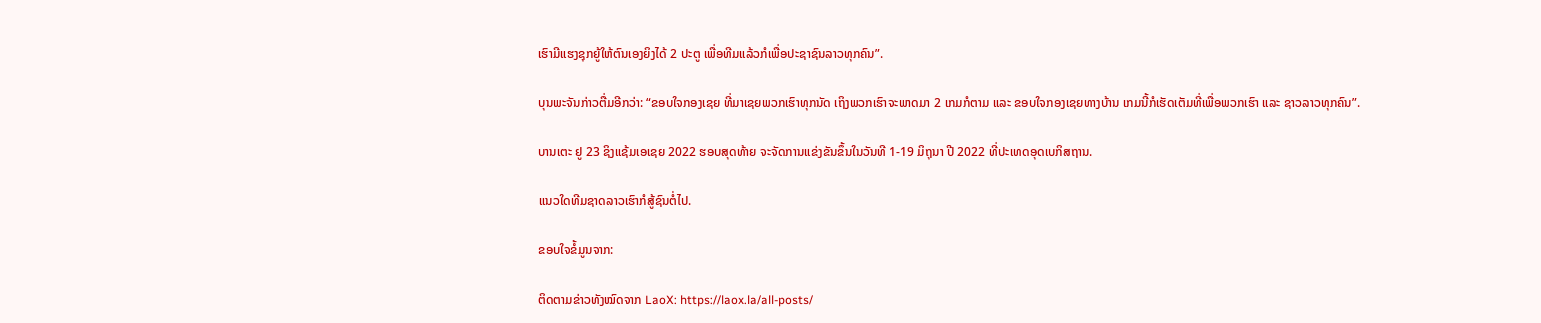ເຮົາມີແຮງຊຸກຍູ້ໃຫ້ຕົນເອງຍິງໄດ້ 2 ປະຕູ ເພື່ອທີມແລ້ວກໍເພື່ອປະຊາຊົນລາວທຸກຄົນ”.

ບຸນພະຈັນກ່າວຕື່ມອີກວ່າ: “ຂອບໃຈກອງເຊຍ ທີ່ມາເຊຍພວກເຮົາທຸກນັດ ເຖິງພວກເຮົາຈະພາດມາ 2 ເກມກໍຕາມ ແລະ ຂອບໃຈກອງເຊຍທາງບ້ານ ເກມນີ້ກໍເຮັດເຕັມທີ່ເພື່ອພວກເຮົາ ແລະ ຊາວລາວທຸກຄົນ”.

ບານເຕະ ຢູ 23 ຊິງແຊ້ມເອເຊຍ 2022 ຮອບສຸດທ້າຍ ຈະຈັດການແຂ່ງຂັນຂຶ້ນໃນວັນທີ 1-19 ມິຖຸນາ ປີ 2022 ທີ່ປະເທດອຸດເບກິສຖານ.

ແນວໃດທີມຊາດລາວເຮົາກໍສູ້ຊົນຕໍ່ໄປ.

ຂອບໃຈຂໍ້ມູນຈາກ:

ຕິດຕາມຂ່າວທັງໝົດຈາກ LaoX: https://laox.la/all-posts/